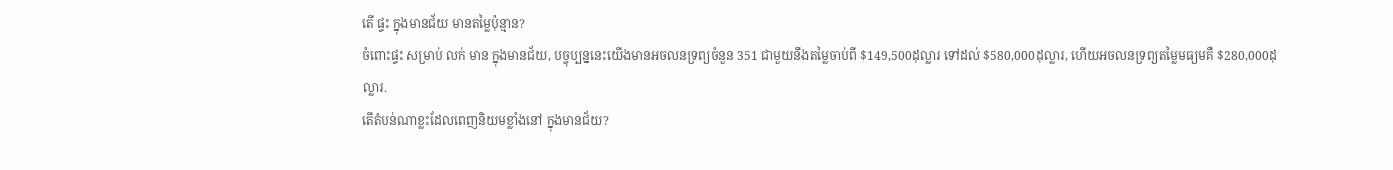តើ ផ្ទះ ក្នុងមានជ័យ មានតម្លៃប៉ុន្មាន?
ចំពោះផ្ទះ សម្រាប់ លក់ មាន ក្នុងមានជ័យ, បច្ចុប្បន្ននេះយើងមានអចលនទ្រព្យចំនួន 351 ជាមួយនឹងតម្លៃចាប់ពី $149,500ដុល្លារ ទៅដល់ $580,000ដុល្លារ, ហើយអចលនទ្រព្យតម្លៃមធ្យមគឺ $280,000ដុល្លារ.
តើតំបន់ណាខ្លះដែលពេញនិយមខ្លាំងនៅ ក្នុងមានជ័យ?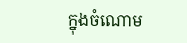ក្នុងចំណោម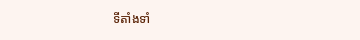ទីតាំងទាំ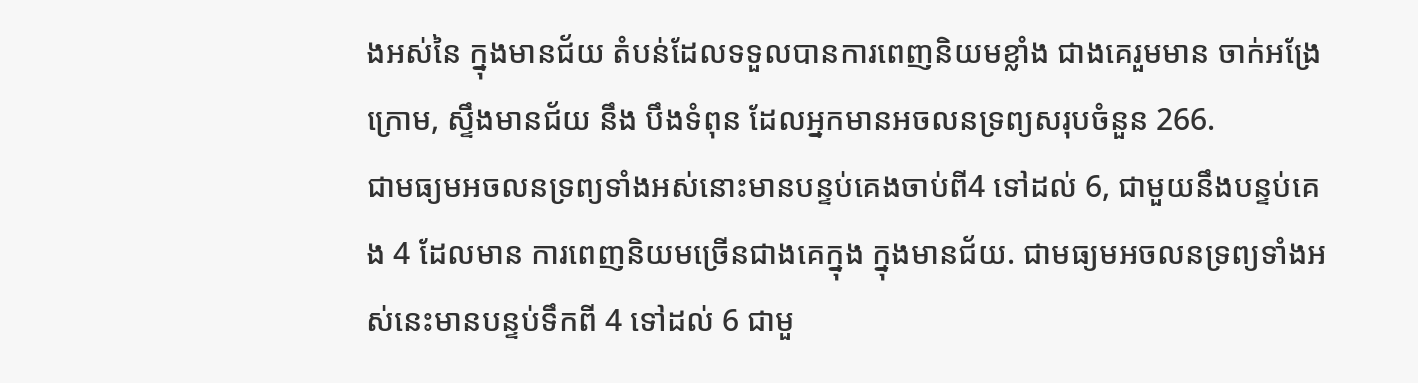ងអស់នៃ ក្នុងមានជ័យ តំបន់ដែលទទួលបានការពេញនិយមខ្លាំង ជាងគេរួមមាន ចាក់អង្រែក្រោម, ស្ទឹងមានជ័យ នឹង បឹងទំពុន ដែលអ្នកមានអចលនទ្រព្យសរុបចំនួន 266.
ជាមធ្យមអចលនទ្រព្យទាំងអស់នោះមានបន្ទប់គេងចាប់ពី4 ទៅដល់ 6, ជាមួយនឹងបន្ទប់គេង 4 ដែលមាន ការពេញនិយមច្រើនជាងគេក្នុង ក្នុងមានជ័យ. ជាមធ្យមអចលនទ្រព្យទាំងអស់នេះមានបន្ទប់ទឹកពី 4 ទៅដល់ 6 ជាមួ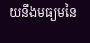យនឹងមធ្យមនៃ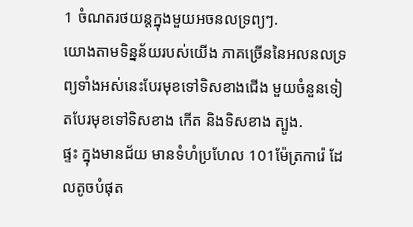1 ចំណតរថយន្តក្នុងមួយអចនលទ្រព្យៗ.
យោងតាមទិន្នន័យរបស់យើង ភាគច្រើននៃអលនលទ្រព្យទាំងអស់នេះបែរមុខទៅទិសខាងជើង មួយចំនួនទៀតបែរមុខទៅទិសខាង កើត និងទិសខាង ត្បូង.
ផ្ទះ ក្នុងមានជ័យ មានទំហំប្រហែល 101ម៉ែត្រការ៉េ ដែលតូចបំផុត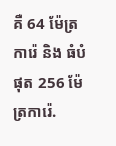គឺ 64 ម៉ែត្រការ៉េ និង ធំបំផុត 256 ម៉ែត្រការ៉េ.